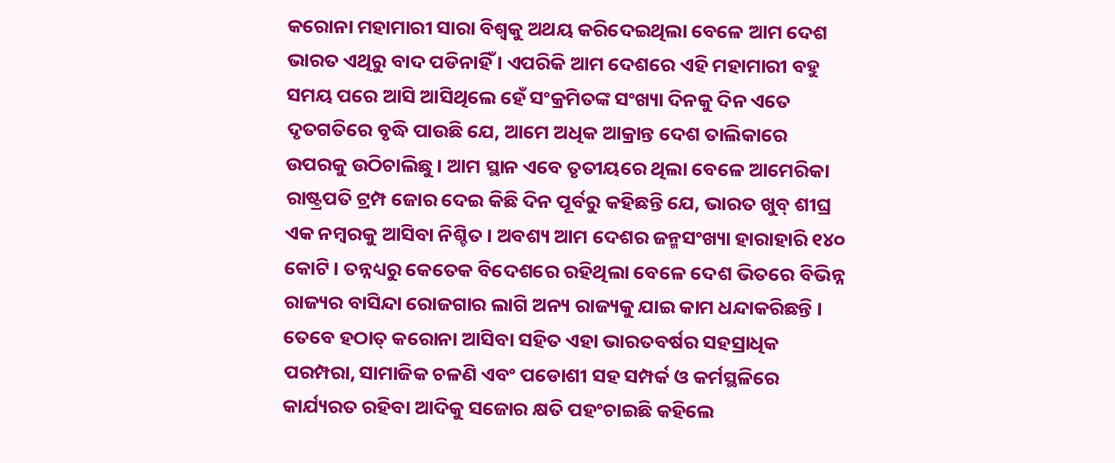କରୋନା ମହାମାରୀ ସାରା ବିଶ୍ୱକୁ ଅଥୟ କରିଦେଇଥିଲା ବେଳେ ଆମ ଦେଶ ଭାରତ ଏଥିରୁ ବାଦ ପଡିନାହିଁ । ଏପରିକି ଆମ ଦେଶରେ ଏହି ମହାମାରୀ ବହୁ ସମୟ ପରେ ଆସି ଆସିଥିଲେ ହେଁ ସଂକ୍ରମିତଙ୍କ ସଂଖ୍ୟା ଦିନକୁ ଦିନ ଏତେ ଦୃତଗତିରେ ବୃଦ୍ଧି ପାଉଛି ଯେ, ଆମେ ଅଧିକ ଆକ୍ରାନ୍ତ ଦେଶ ତାଲିକାରେ ଉପରକୁ ଉଠିଚାଲିଛୁ । ଆମ ସ୍ଥାନ ଏବେ ତୃତୀୟରେ ଥିଲା ବେଳେ ଆମେରିକା ରାଷ୍ଟ୍ରପତି ଟ୍ରମ୍ପ ଜୋର ଦେଇ କିଛି ଦିନ ପୂର୍ବରୁ କହିଛନ୍ତି ଯେ, ଭାରତ ଖୁବ୍ ଶୀଘ୍ର ଏକ ନମ୍ବରକୁ ଆସିବା ନିଶ୍ଚିତ । ଅବଶ୍ୟ ଆମ ଦେଶର ଜନ୍ମସଂଖ୍ୟା ହାରାହାରି ୧୪୦ କୋଟି । ତନ୍ନଧ୍ୟରୁ କେତେକ ବିଦେଶରେ ରହିଥିଲା ବେଳେ ଦେଶ ଭିତରେ ବିଭିନ୍ନ ରାଜ୍ୟର ବାସିନ୍ଦା ରୋଜଗାର ଲାଗି ଅନ୍ୟ ରାଜ୍ୟକୁ ଯାଇ କାମ ଧନ୍ଦାକରିଛନ୍ତି । ତେବେ ହଠାତ୍ କରୋନା ଆସିବା ସହିତ ଏହା ଭାରତବର୍ଷର ସହସ୍ରାଧିକ ପରମ୍ପରା, ସାମାଜିକ ଚଳଣି ଏବଂ ପଡୋଶୀ ସହ ସମ୍ପର୍କ ଓ କର୍ମସ୍ଥଳିରେ କାର୍ଯ୍ୟରତ ରହିବା ଆଦିକୁ ସଜୋର କ୍ଷତି ପହଂଚାଇଛି କହିଲେ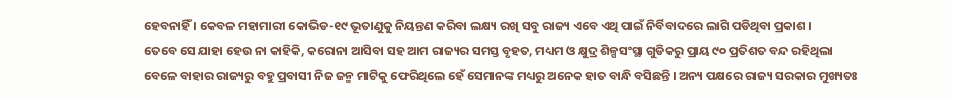ହେବନାହିଁ । କେବଳ ମହାମାରୀ କୋଭିଡ-୧୯ ଭୂତାଣୁକୁ ନିୟନ୍ତଣ କରିବା ଲକ୍ଷ୍ୟ ରଖି ସବୁ ରାଜ୍ୟ ଏବେ ଏଥି ପାଇଁ ନିର୍ବିବାଦରେ ଲାଗି ପଡିଥିବା ପ୍ରକାଶ ।
ତେବେ ସେ ଯାହା ହେଉ ନା କାହିକି, କରୋନା ଆସିବା ସହ ଆମ ରାଜ୍ୟର ସମସ୍ତ ବୃହତ, ମଧ୍ୟମ ଓ କ୍ଷୁଦ୍ର ଶିଳ୍ପସଂସ୍ଥା ଗୁଡିକରୁ ପ୍ରାୟ ୯୦ ପ୍ରତିଶତ ବନ୍ଦ ରହିଥିଲା ବେଳେ ବାହାର ରାଜ୍ୟରୁ ବହୁ ପ୍ରବାସୀ ନିଜ ଜନ୍ମ ମାଟିକୁ ଫେରିଥିଲେ ହେଁ ସେମାନଙ୍କ ମଧ୍ୟରୁ ଅନେକ ହାତ ବାନ୍ଧି ବସିଛନ୍ତି । ଅନ୍ୟ ପକ୍ଷରେ ରାଜ୍ୟ ସରକାର ମୁଖ୍ୟତଃ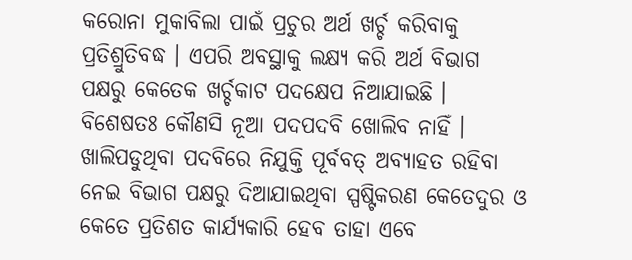କରୋନା ମୁକାବିଲା ପାଇଁ ପ୍ରଚୁର ଅର୍ଥ ଖର୍ଚ୍ଚ କରିବାକୁ ପ୍ରତିଶ୍ରୁତିବଦ୍ଧ । ଏପରି ଅବସ୍ଥାକୁ ଲକ୍ଷ୍ୟ କରି ଅର୍ଥ ବିଭାଗ ପକ୍ଷରୁ କେତେକ ଖର୍ଚ୍ଚକାଟ ପଦକ୍ଷେପ ନିଆଯାଇଛି । ବିଶେଷତଃ କୌଣସି ନୂଆ ପଦପଦବି ଖୋଲିବ ନାହିଁ । ଖାଲିପଡୁଥିବା ପଦବିରେ ନିଯୁକ୍ତି ପୂର୍ବବତ୍ ଅବ୍ୟାହତ ରହିବା ନେଇ ବିଭାଗ ପକ୍ଷରୁ ଦିଆଯାଇଥିବା ସ୍ପଷ୍ଟିକରଣ କେତେଦୁର ଓ କେତେ ପ୍ରତିଶତ କାର୍ଯ୍ୟକାରି ହେବ ତାହା ଏବେ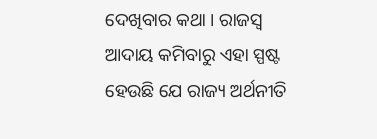ଦେଖିବାର କଥା । ରାଜସ୍ୱ ଆଦାୟ କମିବାରୁ ଏହା ସ୍ପଷ୍ଟ ହେଉଛି ଯେ ରାଜ୍ୟ ଅର୍ଥନୀତି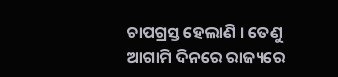ଚାପଗ୍ରସ୍ତ ହେଲାଣି । ତେଣୁ ଆଗାମି ଦିନରେ ରାଜ୍ୟରେ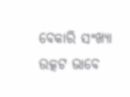ବେକାରି ସଂଖ୍ୟା ଉତ୍କଟ ଭାବେ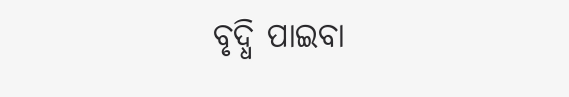ବୃଦ୍ଧି ପାଇବା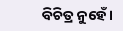ବିଚିତ୍ର ନୁହେଁ ।